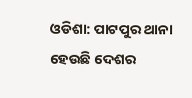ଓଡିଶା: ପାଟପୁର ଥାନା ହେଉଛି ଦେଶର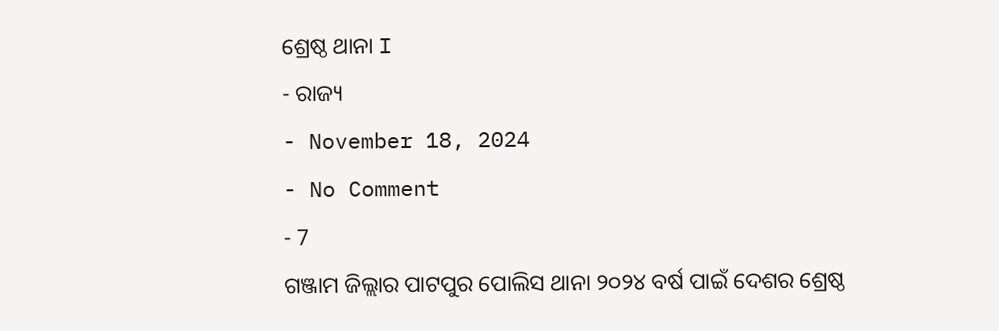ଶ୍ରେଷ୍ଠ ଥାନା I
- ରାଜ୍ୟ
- November 18, 2024
- No Comment
- 7
ଗଞ୍ଜାମ ଜିଲ୍ଲାର ପାଟପୁର ପୋଲିସ ଥାନା ୨୦୨୪ ବର୍ଷ ପାଇଁ ଦେଶର ଶ୍ରେଷ୍ଠ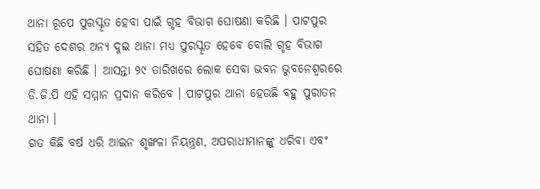ଥାନା ରୂପେ ପୁରସ୍କୃତ ହେବା ପାଇଁ ଗୃହ ବିଭାଗ ଘୋଷଣା କରିଛି । ପାଟପୁର ସହିତ ଦେଶର ଅନ୍ୟ ଦୁଇ ଥାନା ମଧ୍ୟ ପୁରସ୍କୃତ ହେବେ ବୋଲି ଗୃହ ବିଭାଗ ଘୋଷଣା କରିଛି । ଆସନ୍ତା ୨୯ ତାରିଖରେ ଲୋକ ସେବା ଭବନ ଭୁବନେଶ୍ୱରରେ ଡି.ଜି.ପି ଏହି ସମ୍ମାନ ପ୍ରଦାନ କରିବେ । ପାଟପୁର ଥାନା ହେଉଛି ବହୁ ପୁରାତନ ଥାନା ।
ଗତ କିଛି ବର୍ଷ ଧରି ଆଇନ ଶୃଙ୍ଖଳା ନିୟନ୍ତ୍ରଣ, ଅପରାଧୀମାନଙ୍କୁ ଧରିବା ଏବଂ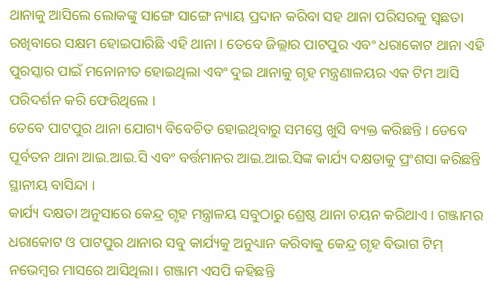ଥାନାକୁ ଆସିଲେ ଲୋକଙ୍କୁ ସାଙ୍ଗେ ସାଙ୍ଗେ ନ୍ୟାୟ ପ୍ରଦାନ କରିବା ସହ ଥାନା ପରିସରକୁ ସ୍ବଛତା ରଖିବାରେ ସକ୍ଷମ ହୋଇପାରିଛି ଏହି ଥାନା । ତେବେ ଜିଲ୍ଲାର ପାଟପୁର ଏବଂ ଧରାକୋଟ ଥାନା ଏହି ପୁରସ୍କାର ପାଇଁ ମନୋନୀତ ହୋଇଥିଲା ଏବଂ ଦୁଇ ଥାନାକୁ ଗୃହ ମନ୍ତ୍ରଣାଳୟର ଏକ ଟିମ ଆସି ପରିଦର୍ଶନ କରି ଫେରିଥିଲେ ।
ତେବେ ପାଟପୁର ଥାନା ଯୋଗ୍ୟ ବିବେଚିତ ହୋଇଥିବାରୁ ସମସ୍ତେ ଖୁସି ବ୍ୟକ୍ତ କରିଛନ୍ତି । ତେବେ ପୂର୍ବତନ ଥାନା ଆଇ.ଆଇ.ସି ଏବଂ ବର୍ତ୍ତମାନର ଆଇ.ଆଇ.ସିଙ୍କ କାର୍ଯ୍ୟ ଦକ୍ଷତାକୁ ପ୍ରଂଶସା କରିଛନ୍ତି ସ୍ଥାନୀୟ ବାସିନ୍ଦା ।
କାର୍ଯ୍ୟ ଦକ୍ଷତା ଅନୁସାରେ କେନ୍ଦ୍ର ଗୃହ ମନ୍ତ୍ରାଳୟ ସବୁଠାରୁ ଶ୍ରେଷ୍ଠ ଥାନା ଚୟନ କରିଥାଏ । ଗଞ୍ଜାମର ଧରାକୋଟ ଓ ପାଟପୁର ଥାନାର ସବୁ କାର୍ଯ୍ୟକୁ ଅନୁଧ୍ୟାନ କରିବାକୁ କେନ୍ଦ୍ର ଗୃହ ବିଭାଗ ଟିମ୍ ନଭେମ୍ବର ମାସରେ ଆସିଥିଲା। ଗଞ୍ଜାମ ଏସପି କହିଛନ୍ତି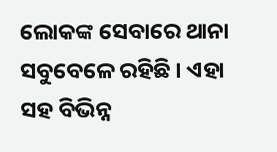ଲୋକଙ୍କ ସେବାରେ ଥାନା ସବୁବେଳେ ରହିଛି । ଏହା ସହ ବିଭିନ୍ନ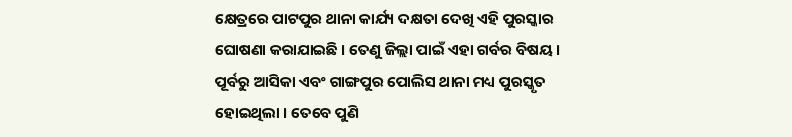କ୍ଷେତ୍ରରେ ପାଟପୁର ଥାନା କାର୍ଯ୍ୟ ଦକ୍ଷତା ଦେଖି ଏହି ପୁରସ୍କାର ଘୋଷଣା କରାଯାଇଛି । ତେଣୁ ଜିଲ୍ଲା ପାଇଁ ଏହା ଗର୍ବର ବିଷୟ ।
ପୂର୍ବରୁ ଆସିକା ଏବଂ ଗାଙ୍ଗପୁର ପୋଲିସ ଥାନା ମଧ୍ୟ ପୁରସ୍କୃତ ହୋଇଥିଲା । ତେବେ ପୁଣି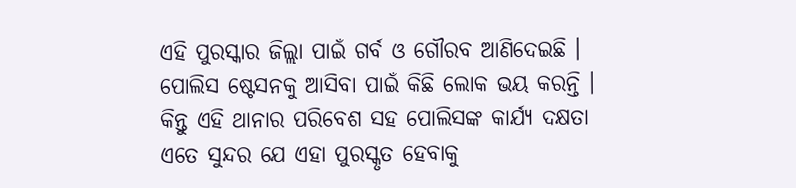ଏହି ପୁରସ୍କାର ଜିଲ୍ଲା ପାଇଁ ଗର୍ବ ଓ ଗୌରବ ଆଣିଦେଇଛି । ପୋଲିସ ଷ୍ଟେସନକୁ ଆସିବା ପାଇଁ କିଛି ଲୋକ ଭୟ କରନ୍ତି । କିନ୍ତୁ ଏହି ଥାନାର ପରିବେଶ ସହ ପୋଲିସଙ୍କ କାର୍ଯ୍ୟ ଦକ୍ଷତା ଏତେ ସୁନ୍ଦର ଯେ ଏହା ପୁରସ୍କୃତ ହେବାକୁ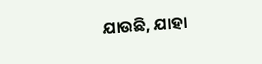ଯାଉଛି, ଯାହା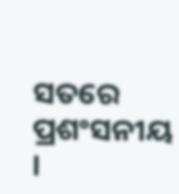ସତରେ ପ୍ରଶଂସନୀୟ ।